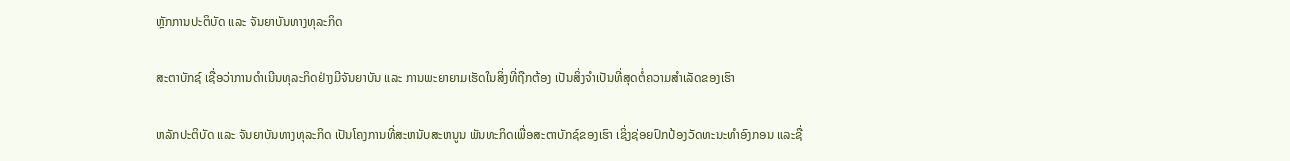ຫຼັກການປະຕິບັດ ແລະ ຈັນຍາບັນທາງທຸລະກິດ

ສະຕາບັກຊ໌ ເຊື່ອວ່າການດຳເນີນທຸລະກິດຢ່າງມີຈັນຍາບັນ ແລະ ການພະຍາຍາມເຮັດໃນສິ່ງທີ່ຖືກຕ້ອງ ເປັນສິ່ງຈຳເປັນທີ່ສຸດຕໍ່ຄວາມສຳເລັດຂອງເຮົາ

ຫລັກປະຕິບັດ ແລະ ຈັນຍາບັນທາງທຸລະກິດ ເປັນໂຄງການທີ່ສະຫນັບສະຫນູນ ພັນທະກິດເພື່ອສະຕາບັກຊ໌ຂອງເຮົາ ເຊິ່ງຊ່ອຍປົກປ້ອງວັດທະນະທຳອົງກອນ ແລະຊື່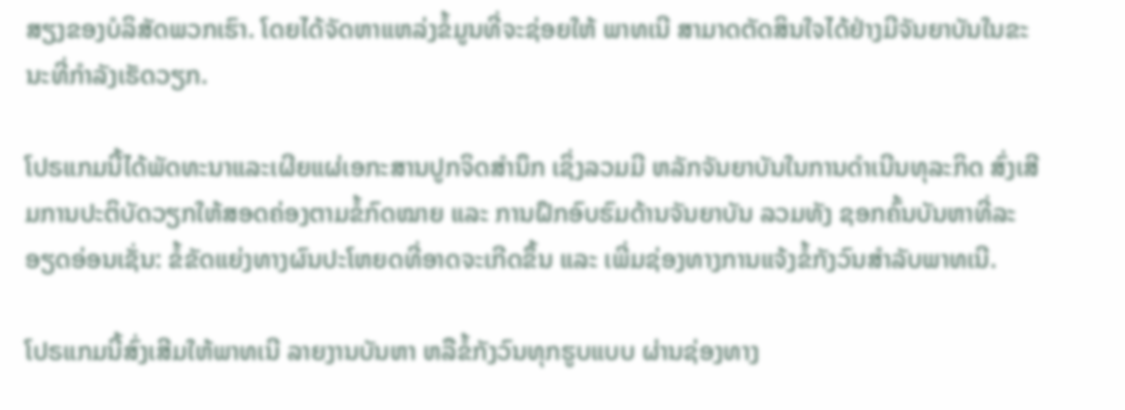ສຽງຂອງບໍລິສັດພວກເຮົາ. ໂດຍໄດ້ຈັດຫາແຫລ່ງຂໍ້ມູນທີ່ຈະຊ່ອຍໃຫ້ ພາທເນີ ສາມາດຕັດສິນໃຈໄດ້ຢ່າງມີຈັນຍາບັນໃນຂະນະທີ່ກຳລັງເຮັດວຽກ.

ໂປຣແກມນີ້ໄດ້ພັດທະນາແລະເຜີຍແຜ່ເອກະສານປູກຈິດສຳນຶກ ເຊິ່ງລວມມີ ຫລັກຈັນຍາບັນໃນການດຳເນີນທຸລະກິດ ສົ່ງເສີມການປະຕິບັດວຽກໃຫ້ສອດຄ່ອງຕາມຂໍ້ກົດໝາຍ ແລະ ການຝຶກອົບຮົມດ້ານຈັນຍາບັນ ລວມທັງ ຊອກຄົ້ນບັນຫາທີ່ລະອຽດອ່ອນເຊັ່ນ: ຂໍ້ຂັດແຍ່ງທາງຜົນປະໂຫຍດທີ່ອາດຈະເກີດຂຶ້ນ ແລະ ເພີ່ມຊ່ອງທາງການແຈ້ງຂໍ້ກັງວົນສຳລັບພາທເນີ.

ໂປຣແກມນີ້ສົ່ງເສີມໃຫ້ພາທເນີ ລາຍງານບັນຫາ ຫລືຂໍ້ກັງວົນທຸກຮູບແບບ ຜ່ານຊ່ອງທາງ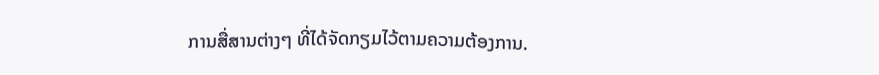ການສື່ສານຕ່າງໆ ທີ່ໄດ້ຈັດກຽມໄວ້ຕາມຄວາມຕ້ອງການ.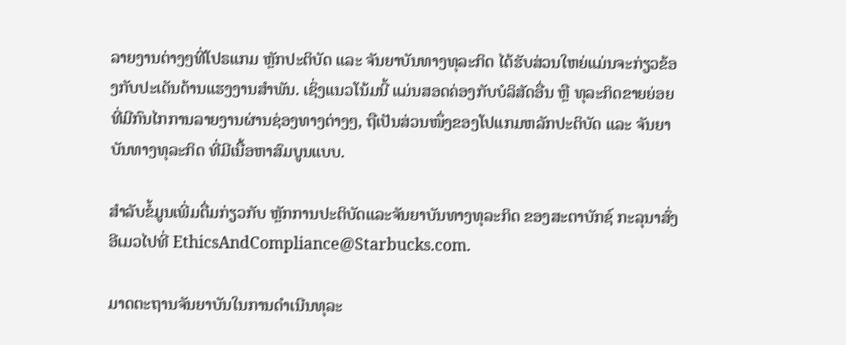ລາຍງານຕ່າງໆທີ່ໂປຣແກມ ຫຼັກປະຕິບັດ ແລະ ຈັນຍາບັນທາງທຸລະກິດ ໄດ້ຮັບສ່ວນໃຫຍ່ແມ່ນຈະກ່ຽວຂ້ອງກັບປະເດັນດ້ານແຮງງານສຳພັນ. ເຊິ່ງແນວໂນ້ມນີ້ ແມ່ນສອດຄ່ອງກັບບໍລິສັດອື່ນ ຫຼື ທຸລະກິດຂາຍຍ່ອຍ ທີ່ມີກົນໄກການລາຍງານຜ່ານຊ່ອງທາງຕ່າງໆ, ຖືເປັນສ່ວນໜຶ່ງຂອງໂປແກມຫລັກປະຕິບັດ ແລະ ຈັນຍາບັນທາງທຸລະກິດ ທີ່ມີເນື້ອຫາສົມບູນແບບ.

ສຳລັບຂໍ້ມູນເພີ່ມຕື່ມກ່ຽວກັບ ຫຼັກການປະຕິບັດແລະຈັນຍາບັນທາງທຸລະກິດ ຂອງສະຕາບັກຊ໌ ກະລຸນາສົ່ງອີເມວໄປທີ່ EthicsAndCompliance@Starbucks.com.

ມາດຕະຖານຈັນຍາບັນໃນການດຳເນີນທຸລະ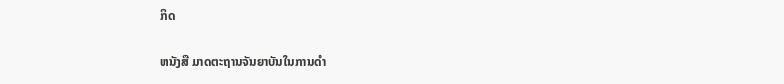ກິດ

ຫນັງສື ມາດຕະຖານຈັນຍາບັນໃນການດຳ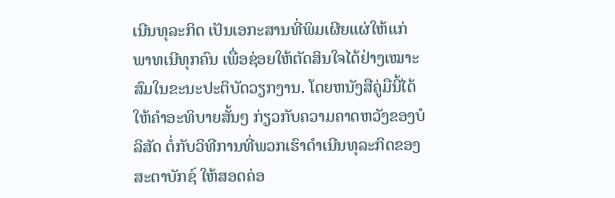ເນີນທຸລະກິດ ເປັນເອກະສານທີ່ພິມເຜີຍແຜ່ໃຫ້ແກ່ ພາທເນີທຸກຄົນ ເພື່ອຊ່ອຍໃຫ້ຕັດສິນໃຈໄດ້ຢ່າງເໝາະສົມໃນຂະນະປະຕິບັດວຽກງານ. ໂດຍຫນັງສືຄູ່ມືນີ້ໄດ້ໃຫ້ຄໍາອະທິບາຍສັ້ນໆ ກ່ຽວກັບຄວາມຄາດຫວັງຂອງບໍລິສັດ ຕໍ່ກັບວິທີການທີ່ພວກເຮົາດໍາເນີນທຸລະກິດຂອງສະຕາບັກຊ໌ ໃຫ້ສອດຄ່ອ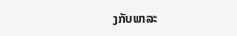ງກັບພາລະ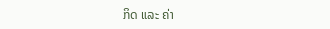ກິດ ແລະ ຄ່າ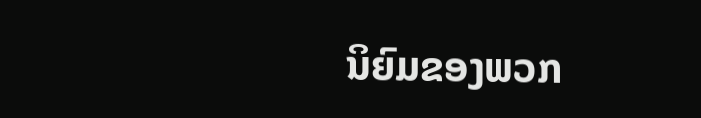ນິຍົມຂອງພວກ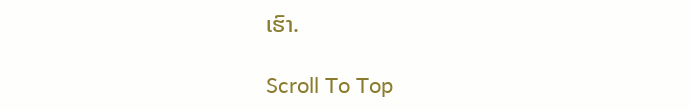ເຮົາ.

Scroll To Top